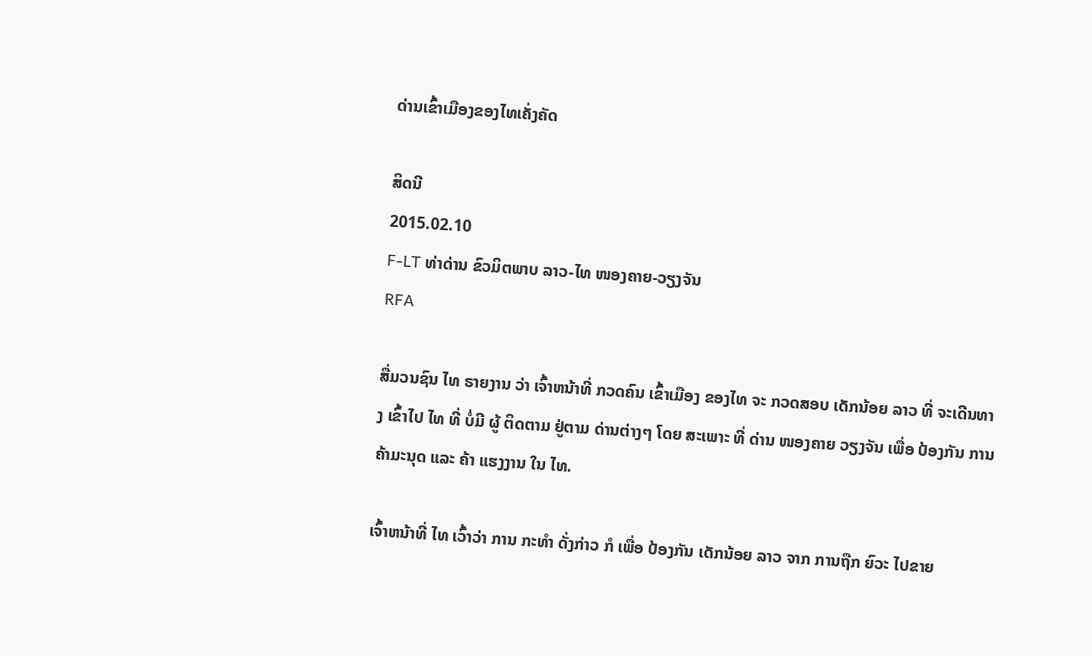ດ່ານເຂົ້າເມືອງຂອງໄທເຄັ່ງຄັດ

ສິດນີ
2015.02.10
F-LT ທ່າດ່ານ ຂົວມິຕພາບ ລາວ-ໄທ ໜອງຄາຍ-ວຽງຈັນ
RFA

ສື່ມວນຊົນ ໄທ ຣາຍງານ ວ່າ ເຈົ້າຫນ້າທີ່ ກວດຄົນ ເຂົ້າເມືອງ ຂອງໄທ ຈະ ກວດສອບ ເດັກນ້ອຍ ລາວ ທີ່ ຈະເດີນທາງ ເຂົ້າໄປ ໄທ ທີ່ ບໍ່ມີ ຜູ້ ຕິດຕາມ ຢູ່ຕາມ ດ່ານຕ່າງໆ ໂດຍ ສະເພາະ ທີ່ ດ່ານ ໜອງຄາຍ ວຽງຈັນ ເພື່ອ ປ້ອງກັນ ການ ຄ້າມະນຸດ ແລະ ຄ້າ ແຮງງານ ໃນ ໄທ.

ເຈົ້າຫນ້າທີ່ ໄທ ເວົ້າວ່າ ການ ກະທຳ ດັ່ງກ່າວ ກໍ ເພື່ອ ປ້ອງກັນ ເດັກນ້ອຍ ລາວ ຈາກ ການຖືກ ຍົວະ ໄປຂາຍ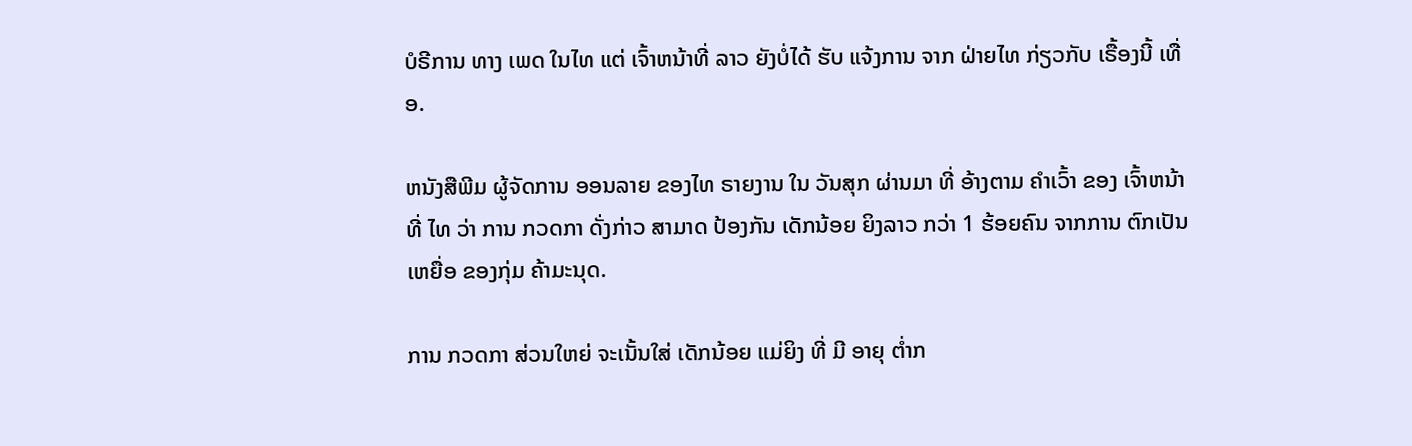ບໍຣີການ ທາງ ເພດ ໃນໄທ ແຕ່ ເຈົ້າຫນ້າທີ່ ລາວ ຍັງບໍ່ໄດ້ ຮັບ ແຈ້ງການ ຈາກ ຝ່າຍໄທ ກ່ຽວກັບ ເຣື້ອງນີ້ ເທື່ອ.

ຫນັງສືພີມ ຜູ້ຈັດການ ອອນລາຍ ຂອງໄທ ຣາຍງານ ໃນ ວັນສຸກ ຜ່ານມາ ທີ່ ອ້າງຕາມ ຄຳເວົ້າ ຂອງ ເຈົ້າຫນ້າທີ່ ໄທ ວ່າ ການ ກວດກາ ດັ່ງກ່າວ ສາມາດ ປ້ອງກັນ ເດັກນ້ອຍ ຍິງລາວ ກວ່າ 1 ຮ້ອຍຄົນ ຈາກການ ຕົກເປັນ ເຫຍື່ອ ຂອງກຸ່ມ ຄ້າມະນຸດ.

ການ ກວດກາ ສ່ວນໃຫຍ່ ຈະເນັ້ນໃສ່ ເດັກນ້ອຍ ແມ່ຍິງ ທີ່ ມີ ອາຍຸ ຕ່ຳກ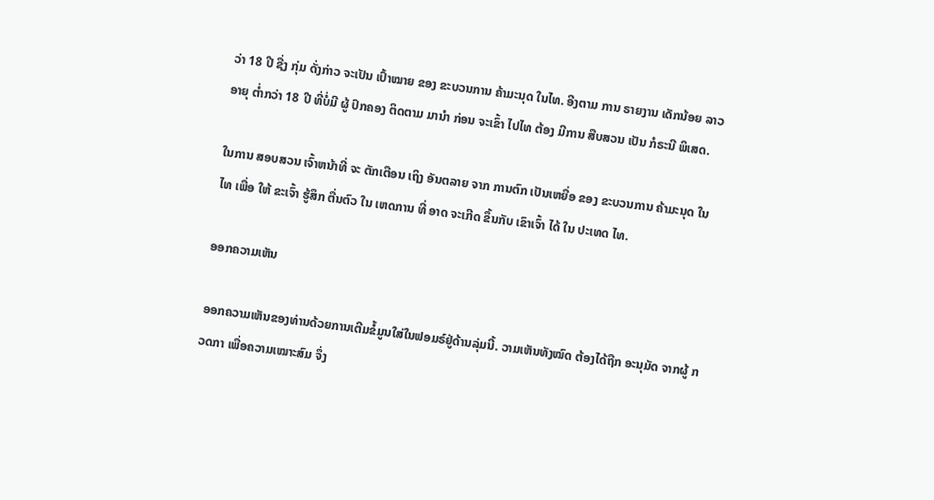ວ່າ 18 ປີ ຊື່ງ ກຸ່ມ ດັ່ງກ່າວ ຈະເປັນ ເປົ້າໝາຍ ຂອງ ຂະບວນການ ຄ້າມະນຸດ ໃນໄທ. ອີງຕາມ ການ ຣາຍງານ ເດັກນ້ອຍ ລາວ ອາຍຸ ຕ່ຳກວ່າ 18 ປີ ທີ່ບໍ່ມີ ຜູ້ ປົກຄອງ ຕິດຕາມ ມານຳ ກ່ອນ ຈະເຂົ້າ ໄປໄທ ຕ້ອງ ມີການ ສືບສວນ ເປັນ ກໍຣະນີ ພິເສດ.

ໃນການ ສອບສວນ ເຈົ້າຫນ້າທີ່ ຈະ ຕັກເຕືອນ ເຖິງ ອັນຕລາຍ ຈາກ ການຕົກ ເປັນເຫຍື່ອ ຂອງ ຂະບວນການ ຄ້າມະນຸດ ໃນໄທ ເພື່ອ ໃຫ້ ຂະເຈົ້າ ຮູ້ສຶກ ຕື່ນຕົວ ໃນ ເຫດການ ທີ່ ອາດ ຈະເກີດ ຂຶ້ນກັບ ເຂົາເຈົ້າ ໄດ້ ໃນ ປະເທດ ໄທ.

ອອກຄວາມເຫັນ

ອອກຄວາມເຫັນຂອງທ່ານດ້ວຍການເຕີມຂໍ້ມູນໃສ່ໃນຟອມຣ໌ຢູ່ດ້ານລຸ່ມນີ້. ວາມເຫັນທັງໝົດ ຕ້ອງໄດ້ຖືກ ອະນຸມັດ ຈາກຜູ້ ກວດກາ ເພື່ອຄວາມເໝາະສົມ ຈຶ່ງ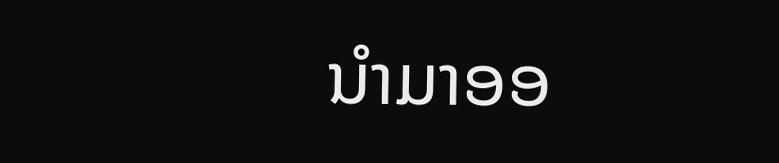ນໍາມາອອ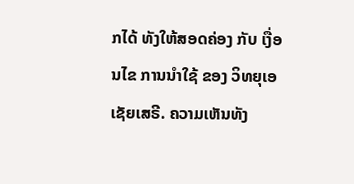ກໄດ້ ທັງໃຫ້ສອດຄ່ອງ ກັບ ເງື່ອນໄຂ ການນຳໃຊ້ ຂອງ ວິທຍຸເອເຊັຍເສຣີ. ຄວາມເຫັນທັງ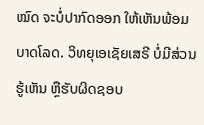ໝົດ ຈະບໍ່ປາກົດອອກ ໃຫ້ເຫັນພ້ອມບາດໂລດ. ວິທຍຸເອເຊັຍເສຣີ ບໍ່ມີສ່ວນຮູ້ເຫັນ ຫຼືຮັບຜິດຊອບ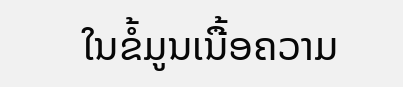ໃນຂໍ້ມູນເນື້ອຄວາມ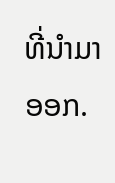ທີ່ນໍາມາອອກ.